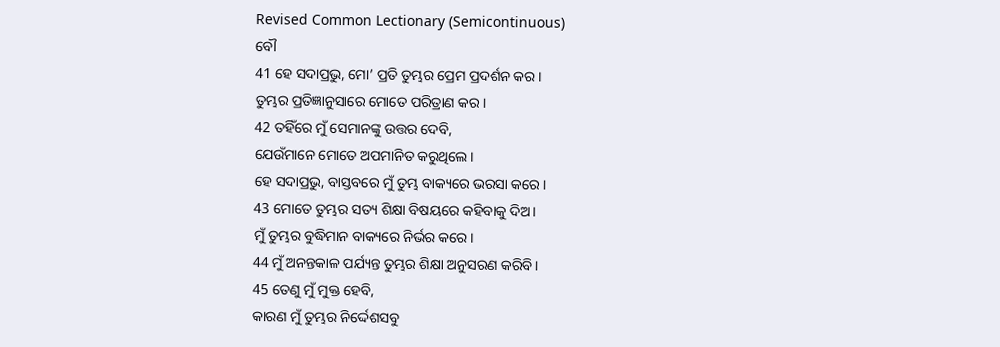Revised Common Lectionary (Semicontinuous)
ବୌ
41 ହେ ସଦାପ୍ରଭୁ, ମୋ’ ପ୍ରତି ତୁମ୍ଭର ପ୍ରେମ ପ୍ରଦର୍ଶନ କର।
ତୁମ୍ଭର ପ୍ରତିଜ୍ଞାନୁସାରେ ମୋତେ ପରିତ୍ରାଣ କର।
42 ତହିଁରେ ମୁଁ ସେମାନଙ୍କୁ ଉତ୍ତର ଦେବି,
ଯେଉଁମାନେ ମୋତେ ଅପମାନିତ କରୁଥିଲେ।
ହେ ସଦାପ୍ରଭୁ, ବାସ୍ତବରେ ମୁଁ ତୁମ୍ଭ ବାକ୍ୟରେ ଭରସା କରେ।
43 ମୋତେ ତୁମ୍ଭର ସତ୍ୟ ଶିକ୍ଷା ବିଷୟରେ କହିବାକୁ ଦିଅ।
ମୁଁ ତୁମ୍ଭର ବୁଦ୍ଧିମାନ ବାକ୍ୟରେ ନିର୍ଭର କରେ।
44 ମୁଁ ଅନନ୍ତକାଳ ପର୍ଯ୍ୟନ୍ତ ତୁମ୍ଭର ଶିକ୍ଷା ଅନୁସରଣ କରିବି।
45 ତେଣୁ ମୁଁ ମୁକ୍ତ ହେବି,
କାରଣ ମୁଁ ତୁମ୍ଭର ନିର୍ଦ୍ଦେଶସବୁ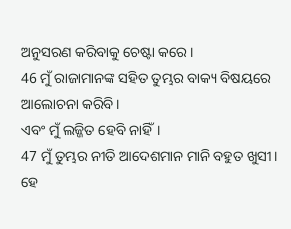ଅନୁସରଣ କରିବାକୁ ଚେଷ୍ଟା କରେ।
46 ମୁଁ ରାଜାମାନଙ୍କ ସହିତ ତୁମ୍ଭର ବାକ୍ୟ ବିଷୟରେ ଆଲୋଚନା କରିବି।
ଏବଂ ମୁଁ ଲଜ୍ଜିତ ହେବି ନାହିଁ।
47 ମୁଁ ତୁମ୍ଭର ନୀତି ଆଦେଶମାନ ମାନି ବହୁତ ଖୁସୀ।
ହେ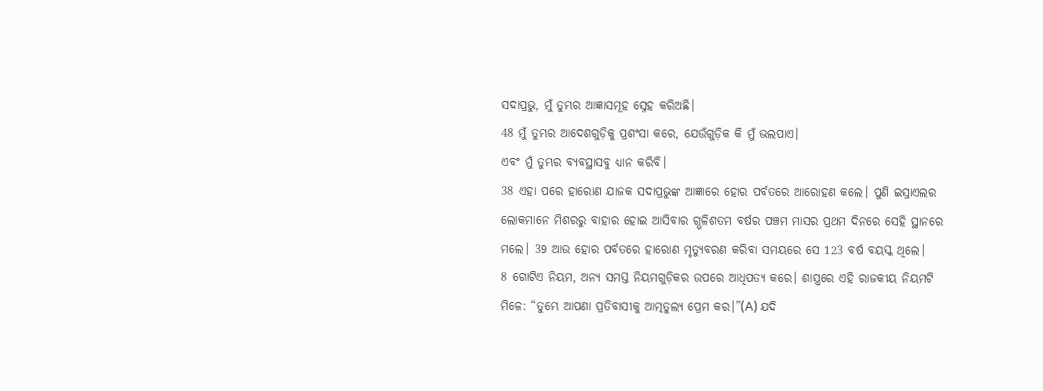ସଦାପ୍ରଭୁ, ମୁଁ ତୁମ୍ଭର ଆଜ୍ଞାସମୂହ ସ୍ନେହ କରିଅଛି।
48 ମୁଁ ତୁମ୍ଭର ଆଦେଶଗୁଡ଼ିକୁ ପ୍ରଶଂସା କରେ, ଯେଉଁଗୁଡ଼ିକ କି ମୁଁ ଭଲପାଏ।
ଏବଂ ମୁଁ ତୁମ୍ଭର ବ୍ୟବସ୍ଥାସବୁ ଧ୍ୟାନ କରିବି।
38 ଏହା ପରେ ହାରୋଣ ଯାଜକ ସଦାପ୍ରଭୁଙ୍କ ଆଜ୍ଞାରେ ହୋର ପର୍ବତରେ ଆରୋହଣ କଲେ। ପୁଣି ଇସ୍ରାଏଲର ଲୋକମାନେ ମିଶରରୁ ବାହାର ହୋଇ ଆସିବାର ଗ୍ଭଳିଶତମ ବର୍ଷର ପଞ୍ଚମ ମାସର ପ୍ରଥମ ଦିନରେ ସେହି ସ୍ଥାନରେ ମଲେ। 39 ଆଉ ହୋର ପର୍ବତରେ ହାରୋଣ ମୃତ୍ୟୁବରଣ କରିବା ସମୟରେ ସେ 123 ବର୍ଷ ବୟସ୍କ ଥିଲେ।
8 ଗୋଟିଏ ନିୟମ, ଅନ୍ୟ ସମସ୍ତ ନିୟମଗୁଡ଼ିକର ଉପରେ ଆଧିପତ୍ୟ କରେ। ଶାସ୍ତ୍ରରେ ଏହି ରାଜକୀୟ ନିୟମଟି ମିଳେ: “ତୁମ୍ଭେ ଆପଣା ପ୍ରତିବାସୀକୁ ଆତ୍ମତୁଲ୍ୟ ପ୍ରେମ କର।”(A) ଯଦି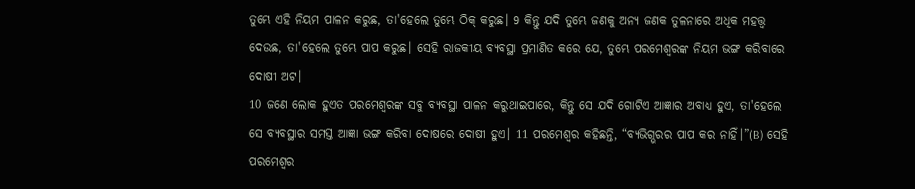ତୁମ୍ଭେ ଏହି ନିୟମ ପାଳନ କରୁଛ, ତା'ହେଲେ ତୁମ୍ଭେ ଠିକ୍ କରୁଛ। 9 କିନ୍ତୁ ଯଦି ତୁମ୍ଭେ ଜଣକୁ ଅନ୍ୟ ଜଣକ ତୁଳନାରେ ଅଧିକ ମହତ୍ତ୍ୱ ଦେଉଛ, ତା'ହେଲେ ତୁମ୍ଭେ ପାପ କରୁଛ। ସେହି ରାଜକୀୟ ବ୍ୟବସ୍ଥା ପ୍ରମାଣିତ କରେ ଯେ, ତୁମ୍ଭେ ପରମେଶ୍ୱରଙ୍କ ନିୟମ ଭଙ୍ଗ କରିବାରେ ଦୋଷୀ ଅଟ।
10 ଜଣେ ଲୋକ ହୁଏତ ପରମେଶ୍ୱରଙ୍କ ସବୁ ବ୍ୟବସ୍ଥା ପାଳନ କରୁଥାଇପାରେ, କିନ୍ତୁ ସେ ଯଦି ଗୋଟିଏ ଆଜ୍ଞାର ଅବାଧ୍ୟ ହୁଏ, ତା'ହେଲେ ସେ ବ୍ୟବସ୍ଥାର ସମସ୍ତ ଆଜ୍ଞା ଭଙ୍ଗ କରିବା ଦୋଷରେ ଦୋଷୀ ହୁଏ। 11 ପରମେଶ୍ୱର କହିଛନ୍ତି, “ବ୍ୟଭିଗ୍ଭରର ପାପ କର ନାହିଁ।”(B) ସେହି ପରମେଶ୍ୱର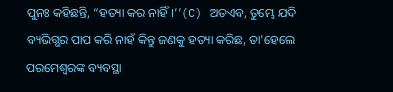ପୁନଃ କହିଛନ୍ତି, “ହତ୍ୟା କର ନାହିଁ।’’(C) ଅତଏବ, ତୁମ୍ଭେ ଯଦି ବ୍ୟଭିଗ୍ଭର ପାପ କରି ନାହଁ କିନ୍ତୁ ଜଣକୁ ହତ୍ୟା କରିଛ, ତା'ହେଲେ ପରମେଶ୍ୱରଙ୍କ ବ୍ୟବସ୍ଥା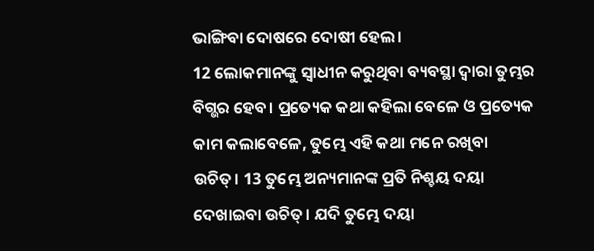ଭାଙ୍ଗିବା ଦୋଷରେ ଦୋଷୀ ହେଲ।
12 ଲୋକମାନଙ୍କୁ ସ୍ୱାଧୀନ କରୁଥିବା ବ୍ୟବସ୍ଥା ଦ୍ୱାରା ତୁମ୍ଭର ବିଗ୍ଭର ହେବ। ପ୍ରତ୍ୟେକ କଥା କହିଲା ବେଳେ ଓ ପ୍ରତ୍ୟେକ କାମ କଲାବେଳେ, ତୁମ୍ଭେ ଏହି କଥା ମନେ ରଖିବା ଉଚିତ୍। 13 ତୁମ୍ଭେ ଅନ୍ୟମାନଙ୍କ ପ୍ରତି ନିଶ୍ଚୟ ଦୟା ଦେଖାଇବା ଉଚିତ୍। ଯଦି ତୁମ୍ଭେ ଦୟା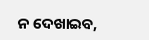ନ ଦେଖାଇବ,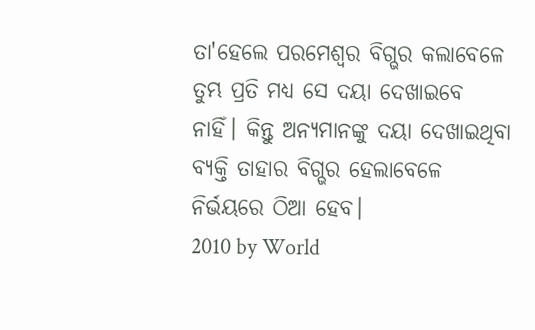ତା'ହେଲେ ପରମେଶ୍ୱର ବିଗ୍ଭର କଲାବେଳେ ତୁମ୍ଭ ପ୍ରତି ମଧ୍ୟ ସେ ଦୟା ଦେଖାଇବେ ନାହିଁ। କିନ୍ତୁ ଅନ୍ୟମାନଙ୍କୁ ଦୟା ଦେଖାଇଥିବା ବ୍ୟକ୍ତି ତାହାର ବିଗ୍ଭର ହେଲାବେଳେ ନିର୍ଭୟରେ ଠିଆ ହେବ।
2010 by World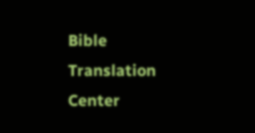Bible Translation Center